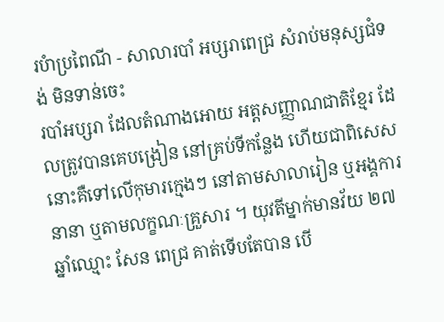របំាប្រពៃណី - សាលារបាំ អប្សរាពេជ្រ សំរាប់មនុស្សជំទង់ មិនទាន់ចេះ
របាំអប្សរា ដែលតំណាងអោយ អត្តសញ្ញាណជាតិខ្មែរ ដែលត្រូវបានគេបង្រៀន នៅគ្រប់ទីកន្លែង ហើយជាពិសេស នោះគឺទៅលើកុមារក្មេងៗ នៅតាមសាលារៀន ឬអង្គការនានា ឬតាមលក្ខណៈគ្រួសារ ។ យុវតីម្នាក់មានវ័យ ២៧ឆ្នាំឈ្មោះ សែន ពេជ្រ គាត់ទើបតែបាន បើ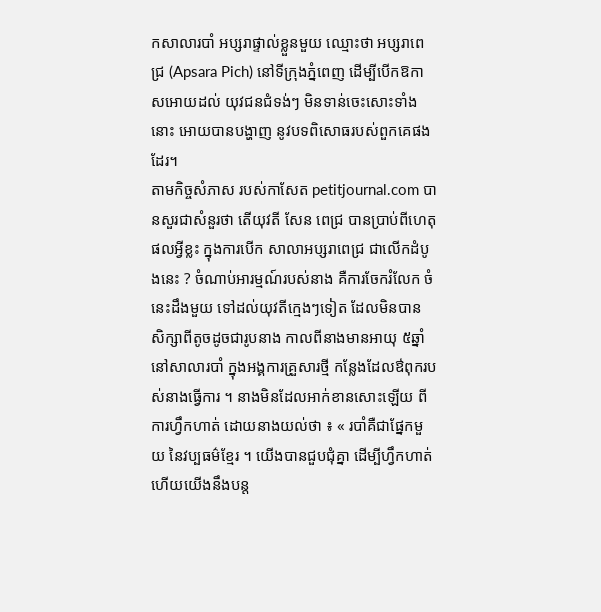កសាលារបាំ អប្សរាផ្ទាល់ខ្លួនមួយ ឈ្មោះថា អប្សរាពេជ្រ (Apsara Pich) នៅទីក្រុងភ្នំពេញ ដើម្បីបើកឱកាសអោយដល់ យុវជនជំទង់ៗ មិនទាន់ចេះសោះទាំងនោះ អោយបានបង្ហាញ នូវបទពិសោធរបស់ពួកគេផងដែរ។
តាមកិច្ចសំភាស របស់កាសែត petitjournal.com បានសួរជាសំនួរថា តើយុវតី សែន ពេជ្រ បានប្រាប់ពីហេតុផលអ្វីខ្លះ ក្នុងការបើក សាលាអប្សរាពេជ្រ ជាលើកដំបូងនេះ ? ចំណាប់អារម្មណ៍របស់នាង គឺការចែករំលែក ចំនេះដឹងមួយ ទៅដល់យុវតីក្មេងៗទៀត ដែលមិនបាន សិក្សាពីតូចដូចជារូបនាង កាលពីនាងមានអាយុ ៥ឆ្នាំ នៅសាលារបាំ ក្នុងអង្គការគ្រួសារថ្មី កន្លែងដែលឳពុករបស់នាងធ្វើការ ។ នាងមិនដែលអាក់ខានសោះឡើយ ពីការហ្វឹកហាត់ ដោយនាងយល់ថា ៖ « របាំគឺជាផ្នែកមួយ នៃវប្បធម៌ខ្មែរ ។ យើងបានជួបជុំគ្នា ដើម្បីហ្វឹកហាត់ ហើយយើងនឹងបន្ត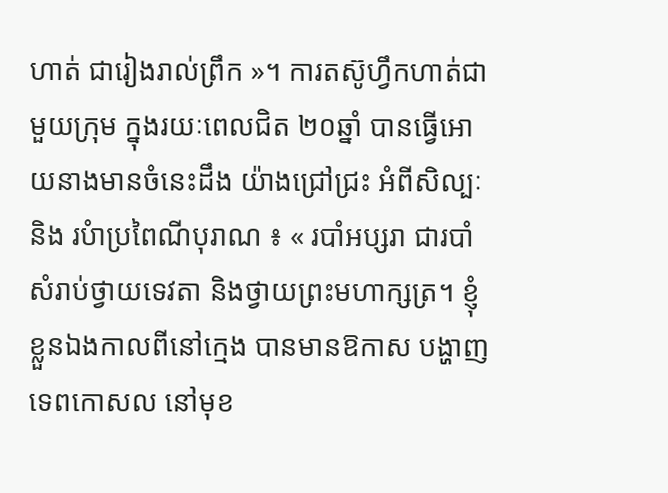ហាត់ ជារៀងរាល់ព្រឹក »។ ការតស៊ូហ្វឹកហាត់ជាមួយក្រុម ក្នុងរយៈពេលជិត ២០ឆ្នាំ បានធ្វើអោយនាងមានចំនេះដឹង យ៉ាងជ្រៅជ្រះ អំពីសិល្បៈ និង របំាប្រពៃណីបុរាណ ៖ « របាំអប្សរា ជារបាំសំរាប់ថ្វាយទេវតា និងថ្វាយព្រះមហាក្សត្រ។ ខ្ញុំខ្លួនឯងកាលពីនៅក្មេង បានមានឱកាស បង្ហាញទេពកោសល នៅមុខ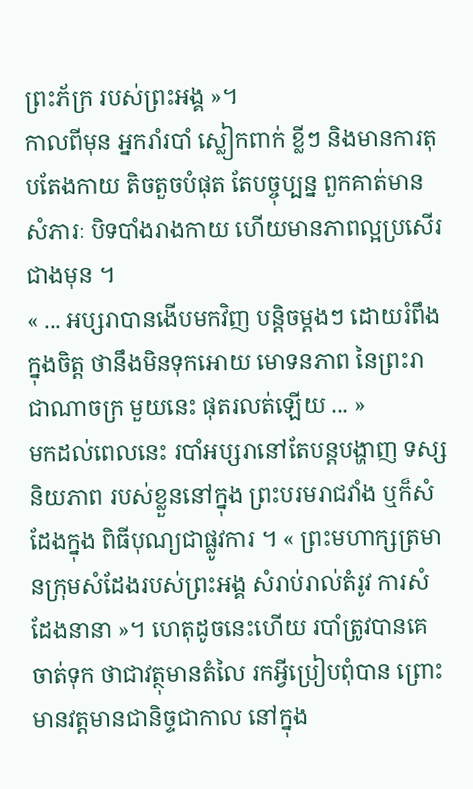ព្រះភ័ក្រ របស់ព្រះអង្គ »។
កាលពីមុន អ្នករាំរបាំ ស្លៀកពាក់ ខ្លីៗ និងមានការតុបតែងកាយ តិចតួចបំផុត តែបច្ចុប្បន្ន ពួកគាត់មានសំភារៈ បិទបាំងរាងកាយ ហើយមានភាពល្អប្រសើរ ជាងមុន ។
« ... អប្សរាបានងើបមកវិញ បន្តិចម្ដងៗ ដោយរំពឹងក្នុងចិត្ត ថានឹងមិនទុកអោយ មោទនភាព នៃព្រះរាជាណាចក្រ មួយនេះ ផុតរលត់ឡើយ ... »
មកដល់ពេលនេះ របាំអប្សរានៅតែបន្តបង្ហាញ ទស្សនិយភាព របស់ខ្លួននៅក្នុង ព្រះបរមរាជវាំង ឬក៏សំដែងក្នុង ពិធីបុណ្យជាផ្លូវការ ។ « ព្រះមហាក្សត្រមានក្រុមសំដែងរបស់ព្រះអង្គ សំរាប់រាល់តំរូវ ការសំដែងនានា »។ ហេតុដូចនេះហើយ របាំត្រូវបានគេចាត់ទុក ថាជាវត្ថុមានតំលៃ រកអ្វីប្រៀបពុំបាន ព្រោះ មានវត្តមានជានិច្ទជាកាល នៅក្នុង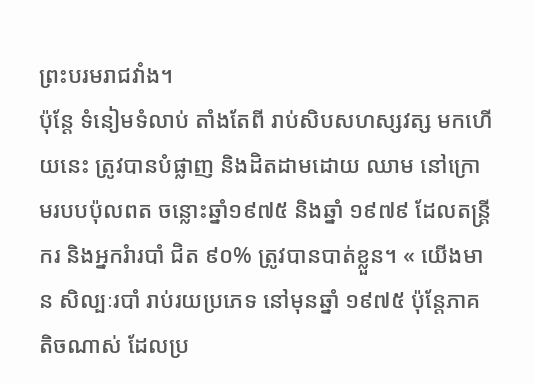ព្រះបរមរាជវាំង។
ប៉ុន្តែ ទំនៀមទំលាប់ តាំងតែពី រាប់សិបសហស្សវត្ស មកហើយនេះ ត្រូវបានបំផ្លាញ និងដិតដាមដោយ ឈាម នៅក្រោមរបបប៉ុលពត ចន្លោះឆ្នាំ១៩៧៥ និងឆ្នាំ ១៩៧៩ ដែលតន្រ្តីករ និងអ្នករំារបាំ ជិត ៩០% ត្រូវបានបាត់ខ្លួន។ « យើងមាន សិល្បៈរបាំ រាប់រយប្រភេទ នៅមុនឆ្នាំ ១៩៧៥ ប៉ុន្តែភាគតិចណាស់ ដែលប្រ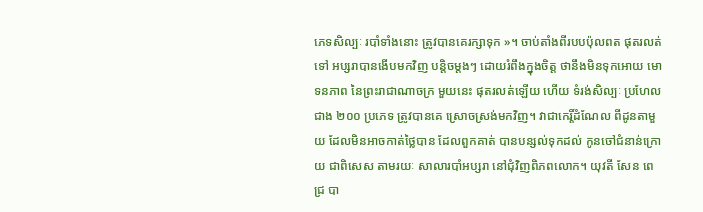ភេទសិល្បៈ របាំទាំងនោះ ត្រូវបានគេរក្សាទុក »។ ចាប់តាំងពីរបបប៉ុលពត ផុតរលត់ទៅ អប្សរាបានងើបមកវិញ បន្តិចម្ដងៗ ដោយរំពឹងក្នុងចិត្ត ថានឹងមិនទុកអោយ មោទនភាព នៃព្រះរាជាណាចក្រ មួយនេះ ផុតរលត់ឡើយ ហើយ ទំរង់សិល្បៈ ប្រហែលជាង ២០០ ប្រភេទ ត្រូវបានគេ ស្រោចស្រង់មកវិញ។ វាជាកេរ្តិ៍ដំណែល ពីដូនតាមួយ ដែលមិនអាចកាត់ថ្លៃបាន ដែលពួកគាត់ បានបន្សល់ទុកដល់ កូនចៅជំនាន់ក្រោយ ជាពិសេស តាមរយៈ សាលារបាំអប្សរា នៅជុំវិញពិភពលោក។ យុវតី សែន ពេជ្រ បា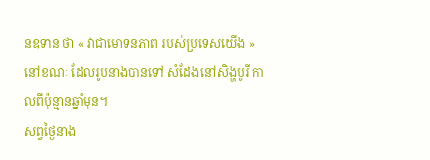នឧទាន ថា « វាជាមោទនភាព របស់ប្រទេសយើង » នៅខណៈ ដែលរូបនាងបានទៅ សំដែងនៅសិង្ហបូរី កាលពីប៉ុន្មានឆ្នាំមុន។
សព្វថ្ងៃនាង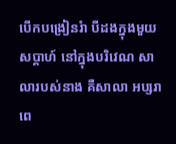បើកបង្រៀនរំា បីដងក្នុងមួយសប្តាហ៍ នៅក្នុងបរិវេណ សាលារបស់នាង គឺសាលា អប្សរាពេ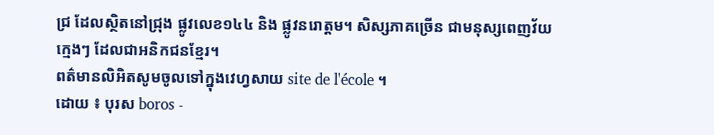ជ្រ ដែលស្ថិតនៅជ្រុង ផ្លូវលេខ១៤៤ និង ផ្លូវនរោត្តម។ សិស្សភាគច្រើន ជាមនុស្សពេញវ័យក្មេងៗ ដែលជាអនិកជនខ្មែរ។
ពត៌មានលិអិតសូមចូលទៅក្នុងវេហ្វសាយ site de l'école ។
ដោយ ៖ បុរស boros -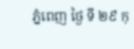ភ្នំពេញ ថ្ងៃ ទី ២៩ កុ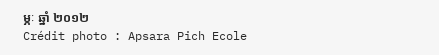ម្ភៈ ឆ្នាំ ២០១២
Crédit photo : Apsara Pich Ecole